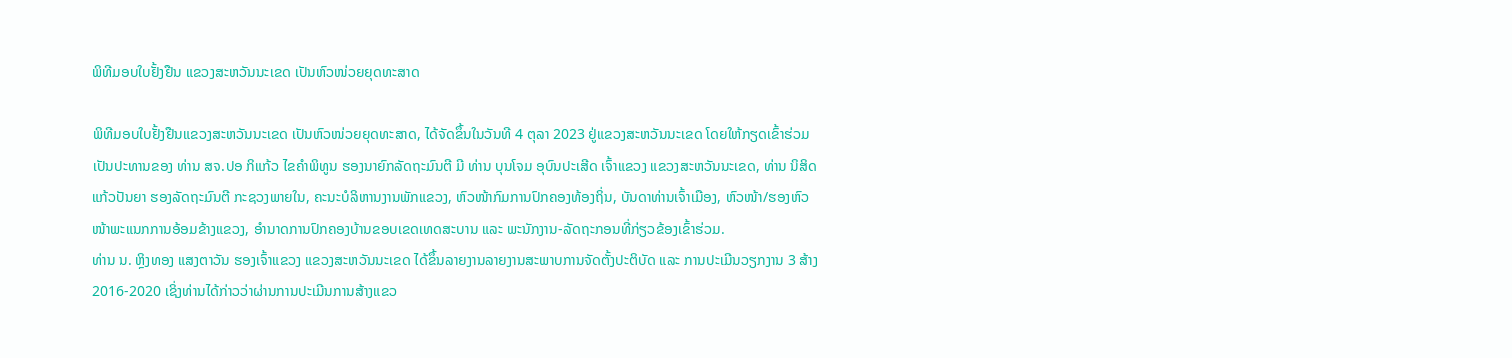ພິທີມອບໃບຢັ້ງຢືນ ແຂວງສະຫວັນນະເຂດ ເປັນຫົວໜ່ວຍຍຸດທະສາດ

ພິທີມອບໃບຢັ້ງຢືນແຂວງສະຫວັນນະເຂດ ເປັນຫົວໜ່ວຍຍຸດທະສາດ, ໄດ້ຈັດຂຶ້ນໃນວັນທີ 4 ຕຸລາ 2023 ຢູ່ແຂວງສະຫວັນນະເຂດ ໂດຍໃຫ້ກຽດເຂົ້າຮ່ວມເປັນປະທານຂອງ ທ່ານ ສຈ.ປອ ກິແກ້ວ ໄຂຄຳພິທູນ ຮອງນາຍົກລັດຖະມົນຕີ ມີ ທ່ານ ບຸນໂຈມ ອຸບົນປະເສີດ ເຈົ້າແຂວງ ແຂວງສະຫວັນນະເຂດ, ທ່ານ ນິສິດ ແກ້ວປັນຍາ ຮອງລັດຖະມົນຕີ ກະຊວງພາຍໃນ, ຄະນະບໍລິຫານງານພັກແຂວງ, ຫົວໜ້າກົມການປົກຄອງທ້ອງຖິ່ນ, ບັນດາທ່ານເຈົ້າເມືອງ, ຫົວໜ້າ/ຮອງຫົວໜ້າພະແນກການອ້ອມຂ້າງແຂວງ, ອຳນາດການປົກຄອງບ້ານຂອບເຂດເທດສະບານ ແລະ ພະນັກງານ-ລັດຖະກອນທີ່ກ່ຽວຂ້ອງເຂົ້າຮ່ວມ.
ທ່ານ ນ. ຫຼິງທອງ ແສງຕາວັນ ຮອງເຈົ້າແຂວງ ແຂວງສະຫວັນນະເຂດ ໄດ້ຂຶ້ນລາຍງານລາຍງານສະພາບການຈັດຕັ້ງປະຕິບັດ ແລະ ການປະເມີນວຽກງານ 3 ສ້າງ 2016-2020 ເຊິ່ງທ່ານໄດ້ກ່າວວ່າຜ່ານການປະເມີນການສ້າງແຂວ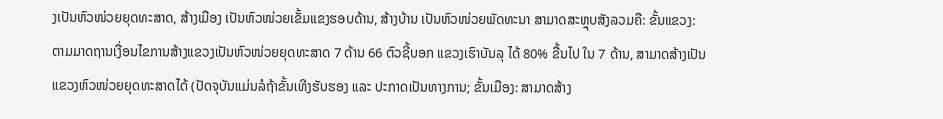ງເປັນຫົວໜ່ວຍຍຸດທະສາດ, ສ້າງເມືອງ ເປັນຫົວໜ່ວຍເຂັ້ມແຂງຮອບດ້ານ, ສ້າງບ້ານ ເປັນຫົວໜ່ວຍພັດທະນາ ສາມາດສະຫຼຸບສັງລວມຄື: ຂັ້ນແຂວງ: ຕາມມາດຖານເງື່ອນໄຂການສ້າງແຂວງເປັນຫົວໜ່ວຍຍຸດທະສາດ 7 ດ້ານ 66 ຕົວຊີ້ບອກ ແຂວງເຮົາບັນລຸ ໄດ້ 80% ຂື້ນໄປ ໃນ 7 ດ້ານ, ສາມາດສ້າງເປັນແຂວງຫົວໜ່ວຍຍຸດທະສາດໄດ້ (ປັດຈຸບັນແມ່ນລໍຖ້າຂັ້ນເທີງຮັບຮອງ ແລະ ປະກາດເປັນທາງການ; ຂັ້ນເມືອງ: ສາມາດສ້າງ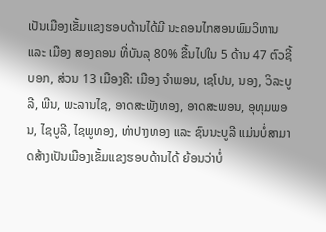ເປັນເມືອງເຂັ້ມແຂງຮອບດ້ານໄດ້ມີ ນະຄອນໄກສອນພົມວິຫານ ແລະ ເມືອງ ສອງຄອນ ທີ່ບັນລຸ 80% ຂື້ນໄປໃນ 5 ດ້ານ 47 ຕົວຊີ້ບອກ, ສ່ວນ 13 ເມືອງຄື: ເມືອງ ຈຳພອນ, ເຊໂປນ, ນອງ, ວິລະບູລີ, ພີນ, ພະລານໄຊ, ອາດສະພັງທອງ, ອາດສະພອນ, ອຸທຸມພອນ, ໄຊບູລີ, ໄຊພູທອງ, ທ່າປາງທອງ ແລະ ຊົນນະບູລີ ແມ່ນບໍ່ສາມາດສ້າງເປັນເມືອງເຂັ້ມແຂງຮອບດ້ານໄດ້ ຍ້ອນວ່າບໍ່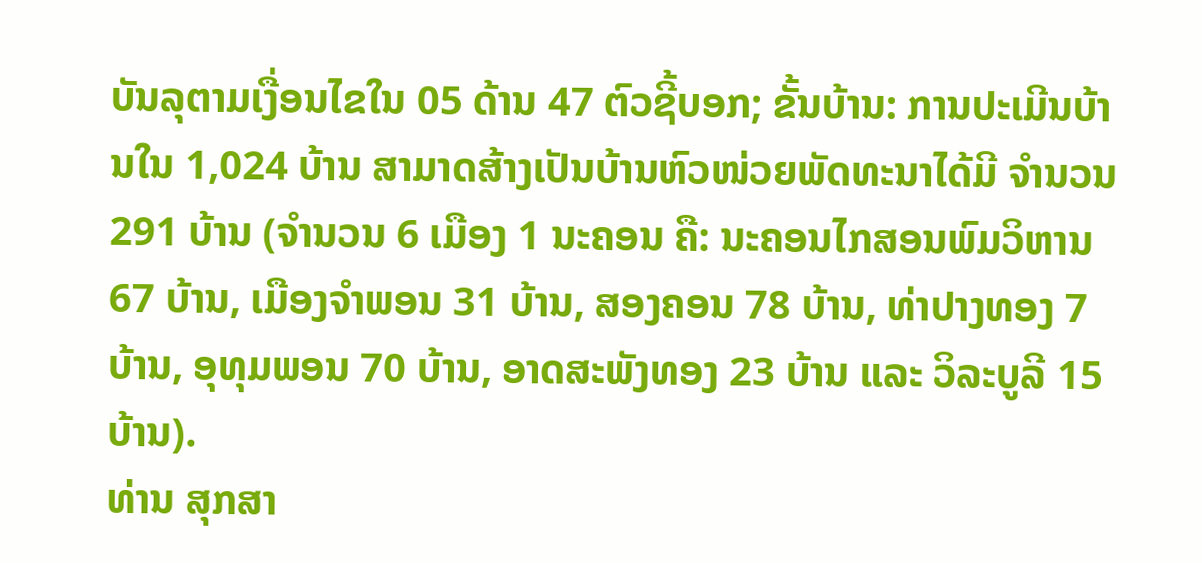ບັນລຸຕາມເງື່ອນໄຂໃນ 05 ດ້ານ 47 ຕົວຊີ້ບອກ; ຂັ້ນບ້ານ: ການປະເມີນບ້ານໃນ 1,024 ບ້ານ ສາມາດສ້າງເປັນບ້ານຫົວໜ່ວຍພັດທະນາໄດ້ມີ ຈໍານວນ 291 ບ້ານ (ຈໍານວນ 6 ເມືອງ 1 ນະຄອນ ຄື: ນະຄອນໄກສອນພົມວິຫານ 67 ບ້ານ, ເມືອງຈໍາພອນ 31 ບ້ານ, ສອງຄອນ 78 ບ້ານ, ທ່າປາງທອງ 7 ບ້ານ, ອຸທຸມພອນ 70 ບ້ານ, ອາດສະພັງທອງ 23 ບ້ານ ແລະ ວິລະບູລີ 15 ບ້ານ).
ທ່ານ ສຸກສາ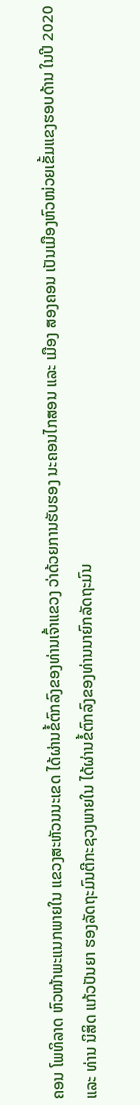ຄອນ ໂພທິລາດ ຫົວໜ້າພະແນກພາຍໃນ ແຂວງສະຫັວນນະເຂດ ໄດ້ຜ່ານຂໍ້ຕົກລົງຂອງທ່ານເຈົ້າແຂວງ ວ່າດ້ວຍການຮັບຮອງ ນະຄອນໄກສອນ ແລະ ເມືອງ ສອງຄອນ ເປັນເມືອງຫົວໜ່ວຍເຂັ້ມແຂງຮອບດ້ານ ໃນປີ 2020 ແລະ ທ່ານ ນິສິດ ແກ້ວປັນຍາ ຮອງລັດຖະມົນຕີກະຊວງພາຍໃນ ໄດ້ຜ່ານຂໍ້ຕົກລົງຂອງທ່ານນາຍົກລັດຖະມົນ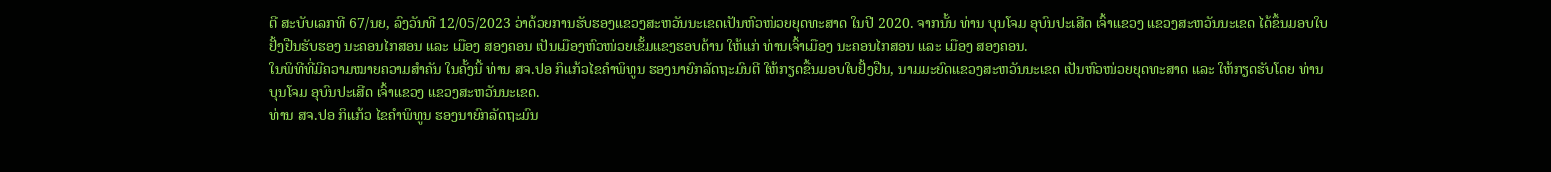ຕີ ສະບັບເລກທີ 67/ນຍ, ລົງວັນທີ 12/05/2023 ວ່າດ້ວຍການຮັບຮອງແຂວງສະຫວັນນະເຂດເປັນຫົວໜ່ວຍຍຸດທະສາດ ໃນປີ 2020. ຈາກນັ້ນ ທ່ານ ບຸນໂຈມ ອຸບົນປະເສີດ ເຈົ້າແຂວງ ແຂວງສະຫວັນນະເຂດ ໄດ້ຂຶ້ນມອບໃບຢັ້ງຢືນຮັບຮອງ ນະຄອນໄກສອນ ແລະ ເມືອງ ສອງຄອນ ເປັນເມືອງຫົວໜ່ວຍເຂັ້ມແຂງຮອບດ້ານ ໃຫ້ແກ່ ທ່ານເຈົ້າເມືອງ ນະຄອນໄກສອນ ແລະ ເມືອງ ສອງຄອນ.
ໃນພິທີທີ່ມີຄວາມໝາຍຄວາມສຳຄັນ ໃນຄັ້ງນີ້ ທ່ານ ສຈ.ປອ ກິແກ້ວໄຂຄຳພິທູນ ຮອງນາຍົກລັດຖະມົນຕີ ໃຫ້ກຽດຂື້ນມອບໃບຢັ້ງຢືນ, ນາມມະຍົດແຂວງສະຫວັນນະເຂດ ເປັນຫົວໜ່ວຍຍຸດທະສາດ ແລະ ໃຫ້ກຽດຮັບໂດຍ ທ່ານ ບຸນໂຈມ ອຸບົນປະເສີດ ເຈົ້າແຂວງ ແຂວງສະຫວັນນະເຂດ.
ທ່ານ ສຈ.ປອ ກິແກ້ວ ໄຂຄຳພິທູນ ຮອງນາຍົກລັດຖະມົນ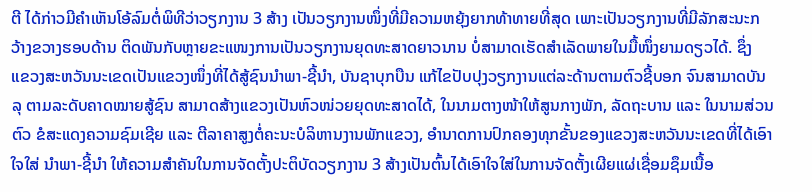ຕີ ໄດ້ກ່າວມີຄຳເຫັນໂອ້ລົມຕໍ່ພິທີວ່າວຽກງານ 3 ສ້າງ ເປັນວຽກງານໜຶ່ງທີ່ມີຄວາມຫຍຸ້ງຍາກທ້າທາຍທີ່ສຸດ ເພາະເປັນວຽກງານທີ່ມີລັກສະນະກວ້າງຂວາງຮອບດ້ານ ຕິດພັນກັບຫຼາຍຂະແໜງການເປັນວຽກງານຍຸດທະສາດຍາວນານ ບໍ່ສາມາດເຮັດສຳເລັດພາຍໃນມື້ໜຶ່ງຍາມດຽວໄດ້. ຊຶ່ງ ແຂວງສະຫວັນນະເຂດເປັນແຂວງໜຶ່ງທີ່ໄດ້ສູ້ຊົນນໍາພາ-ຊີ້ນໍາ, ບັນຊາບຸກບືນ ແກ້ໄຂປັບປຸງວຽກງານແຕ່ລະດ້ານຕາມຕົວຊີ້ບອກ ຈົນສາມາດບັນລຸ ຕາມລະດັບຄາດໝາຍສູ້ຊົນ ສາມາດສ້າງແຂວງເປັນຫົວໜ່ວຍຍຸດທະສາດໄດ້, ໃນນາມຕາງໜ້າໃຫ້ສູນກາງພັກ, ລັດຖະບານ ແລະ ໃນນາມສ່ວນຕົວ ຂໍສະແດງຄວາມຊົມເຊີຍ ແລະ ຕີລາຄາສູງຕໍ່ຄະນະບໍລິຫານງານພັກແຂວງ, ອໍານາດການປົກຄອງທຸກຂັ້ນຂອງແຂວງສະຫວັນນະເຂດທີ່ໄດ້ເອົາໃຈໃສ່ ນໍາພາ-ຊີ້ນໍາ ໃຫ້ຄວາມສໍາຄັນໃນການຈັດຕັ້ງປະຕິບັດວຽກງານ 3 ສ້າງເປັນຕົ້ນໄດ້ເອົາໃຈໃສ່ໃນການຈັດຕັ້ງເຜີຍແຜ່ເຊື່ອມຊຶມເນື້ອ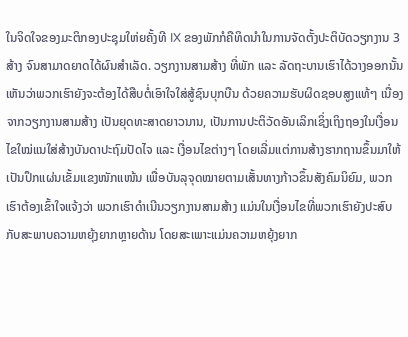ໃນຈິດໃຈຂອງມະຕິກອງປະຊຸມໃຫ່ຍຄັ້ງທີ IX ຂອງພັກກໍຄືທິດນໍາໃນການຈັດຕັ້ງປະຕິບັດວຽກງານ 3 ສ້າງ ຈົນສາມາດຍາດໄດ້ຜົນສໍາເລັດ. ວຽກງານສາມສ້າງ ທີ່ພັກ ແລະ ລັດຖະບານເຮົາໄດ້ວາງອອກນັ້ນ ເຫັນວ່າພວກເຮົາຍັງຈະຕ້ອງໄດ້ສືບຕໍ່ເອົາໃຈໃສ່ສູ້ຊົນບຸກບືນ ດ້ວຍຄວາມຮັບຜິດຊອບສູງແທ້ໆ ເນື່ອງຈາກວຽກງານສາມສ້າງ ເປັນຍຸດທະສາດຍາວນານ, ເປັນການປະຕິວັດອັນເລິກເຊິ່ງເຖິງຖອງໃນເງື່ອນໄຂໃໝ່ແນໃສ່ສ້າງບັນດາປະຖົມປັດໄຈ ແລະ ເງື່ອນໄຂຕ່າງໆ ໂດຍເລີ່ມແຕ່ການສ້າງຮາກຖານຂຶ້ນມາໃຫ້ເປັນປຶກແຜ່ນເຂັ້ມແຂງໜັກແໜ້ນ ເພື່ອບັນລຸຈຸດໝາຍຕາມເສັ້ນທາງກ້າວຂຶ້ນສັງຄົມນິຍົມ, ພວກເຮົາຕ້ອງເຂົ້າໃຈແຈ້ງວ່າ ພວກເຮົາດຳເນີນວຽກງານສາມສ້າງ ແມ່ນໃນເງື່ອນໄຂທີ່ພວກເຮົາຍັງປະສົບກັບສະພາບຄວາມຫຍຸ້ງຍາກຫຼາຍດ້ານ ໂດຍສະເພາະແມ່ນຄວາມຫຍຸ້ງຍາກ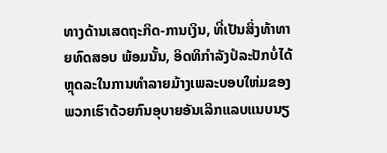ທາງດ້ານເສດຖະກິດ-ການເງິນ, ທີ່ເປັນສິ່ງທ້າທາຍທົດສອບ ພ້ອມນັ້ນ, ອິດທິກຳລັງປໍລະປັກບໍ່ໄດ້ຫຼຸດລະໃນການທຳລາຍມ້າງເພລະບອບໃຫ່ມຂອງພວກເຮົາດ້ວຍກົນອຸບາຍອັນເລິກແລບແນບນຽ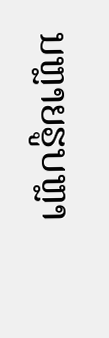ນຫຼາຍຮູບຫຼາ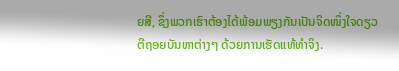ຍສີ, ຊຶ່ງພວກເຮົາຕ້ອງໄດ້ພ້ອມພຽງກັນເປັນຈິດໜຶ່ງໃຈດຽວ ຕີຖອຍບັນຫາຕ່າງໆ ດ້ວຍການເຮັດແທ້ທຳຈິງ.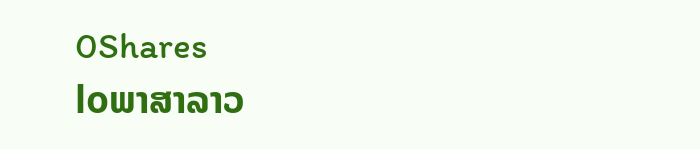0Shares
loພາສາລາວ